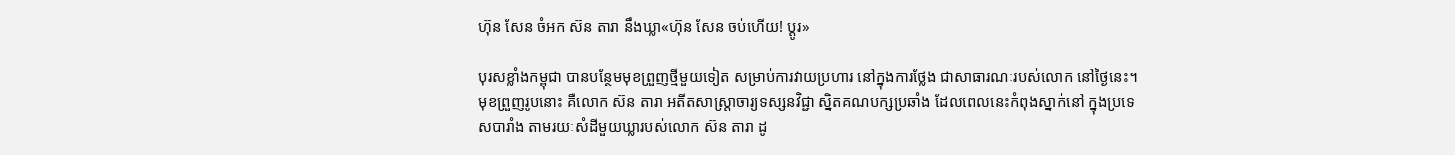ហ៊ុន សែន ចំអក ស៊ន តារា នឹងឃ្លា«ហ៊ុន សែន ចប់ហើយ! ប្ដូរ»

បុរសខ្លាំងកម្ពុជា បានបន្ថែមមុខព្រួញថ្មីមួយទៀត សម្រាប់ការវាយប្រហារ នៅក្នុងការថ្លែង ជាសាធារណៈរបស់លោក នៅថ្ងៃនេះ។ មុខព្រួញរូបនោះ គឺលោក ស៊ន តារា អតីតសាស្ត្រាចារ្យទស្សនវិជ្ជា ស្និតគណបក្សប្រឆាំង ដែលពេលនេះកំពុងស្នាក់នៅ ក្នុងប្រទេសបារាំង តាមរយៈសំដីមួយឃ្លារបស់លោក ស៊ន តារា ដូ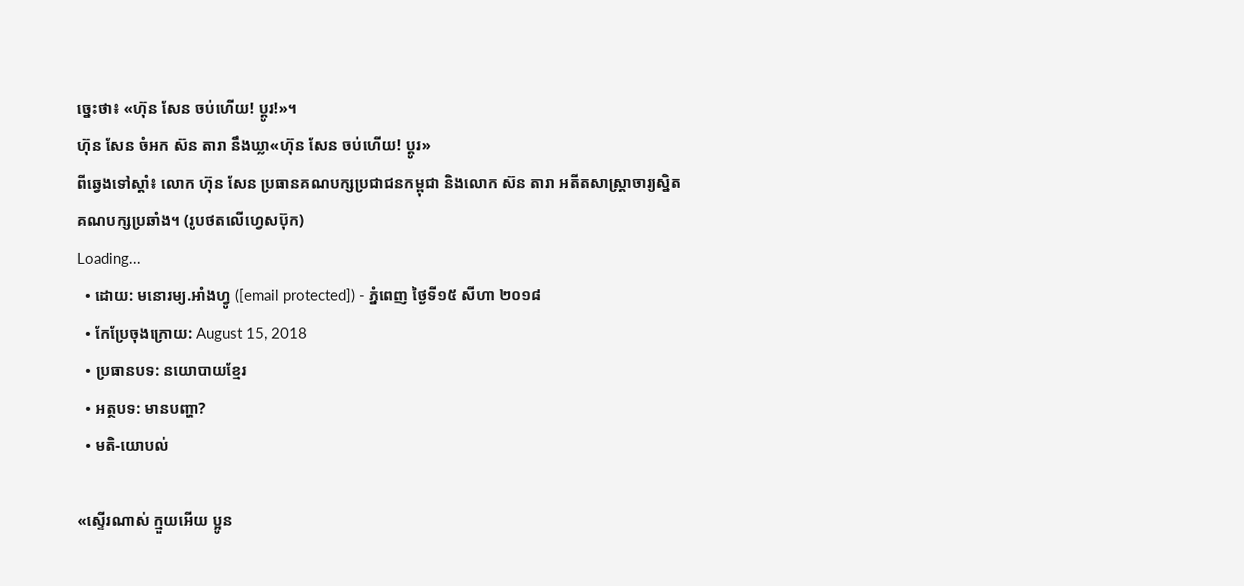ច្នេះថា៖ «ហ៊ុន សែន ចប់ហើយ! ប្ដូរ!»។
ហ៊ុន សែន ចំអក ស៊ន តារា នឹងឃ្លា«ហ៊ុន សែន ចប់ហើយ! ប្ដូរ»
ពីឆ្វេងទៅស្ដាំ៖ លោក ហ៊ុន សែន ប្រធានគណបក្សប្រជាជនកម្ពុជា និងលោក ស៊ន តារា អតីតសាស្ត្រាចារ្យស្និតគណបក្សប្រឆាំង។ (រូបថតលើហ្វេសប៊ុក)
Loading...
  • ដោយ: មនោរម្យ.អាំងហ្វូ ([email protected]) - ភ្នំពេញ ថ្ងៃទី១៥ សីហា ២០១៨
  • កែប្រែចុងក្រោយ: August 15, 2018
  • ប្រធានបទ: នយោបាយខ្មែរ
  • អត្ថបទ: មានបញ្ហា?
  • មតិ-យោបល់

«ស្ទើរណាស់ ក្មួយអើយ ប្អូន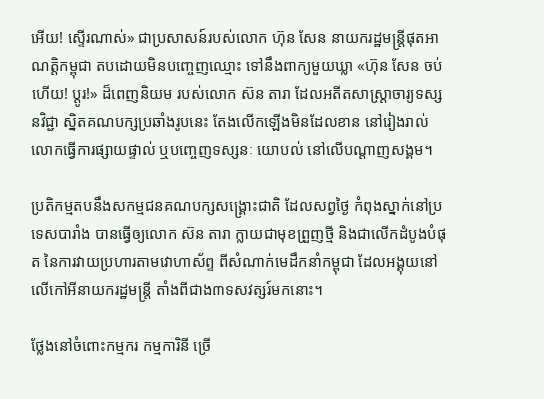អើយ! ស្ទើរណាស់» ជាប្រសាសន៍របស់លោក ហ៊ុន សែន នាយករដ្ឋមន្ត្រីផុតអាណត្តិកម្ពុជា តបដោយមិនបញ្ចេញឈ្មោះ ទៅនឹងពាក្យមួយឃ្លា «ហ៊ុន សែន ចប់ហើយ! ប្ដូរ!» ដ៏ពេញនិយម របស់លោក ស៊ន តារា ដែលអតីតសាស្ត្រាចារ្យទស្សនវិជ្ជា ស្និតគណបក្សប្រឆាំងរូបនេះ តែងលើកឡើងមិនដែលខាន នៅរៀងរាល់លោកធ្វើការផ្សាយផ្ទាល់ ឬបញ្ចេញទស្សនៈ យោបល់ នៅលើបណ្ដាញសង្គម។

ប្រតិកម្មតបនឹងសកម្មជនគណបក្សសង្គ្រោះជាតិ ដែលសព្វថ្ងៃ កំពុងស្នាក់នៅប្រទេសបារាំង បានធ្វើឲ្យលោក ស៊ន តារា ក្លាយជាមុខព្រួញថ្មី និងជាលើកដំបូងបំផុត នៃការវាយប្រហារតាមវោហាស័ព្ទ ពីសំណាក់មេដឹកនាំកម្ពុជា ដែលអង្គុយនៅលើកៅអីនាយករដ្ឋមន្ត្រី តាំងពីជាង៣ទសវត្សរ៍មកនោះ។

ថ្លែងនៅចំពោះកម្មករ កម្មការិនី ច្រើ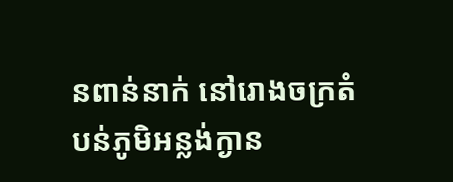នពាន់នាក់ នៅរោងចក្រតំបន់ភូមិអន្លង់ក្ងាន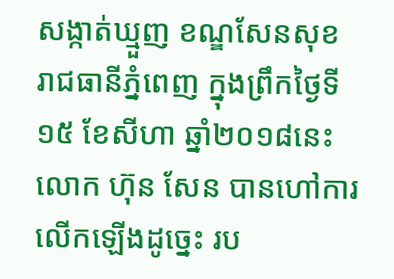សង្កាត់ឃ្មួញ ខណ្ឌសែនសុខ រាជធានីភ្នំពេញ ក្នុងព្រឹកថ្ងៃទី១៥ ខែសីហា ឆ្នាំ២០១៨នេះ លោក ហ៊ុន សែន បានហៅការលើកឡើងដូច្នេះ រប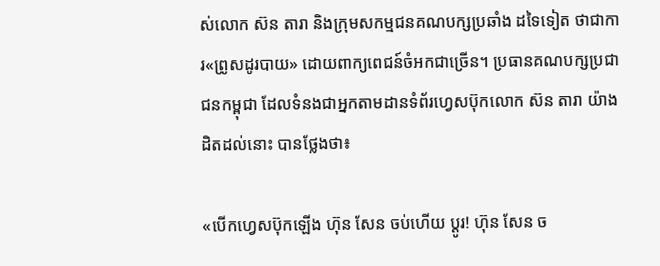ស់លោក ស៊ន តារា និងក្រុមសកម្មជនគណបក្សប្រឆាំង ដទៃទៀត ថាជាការ«ព្រូសដូរបាយ» ដោយពាក្យពេជន៍ចំអកជាច្រើន។ ប្រធានគណបក្សប្រជាជនកម្ពុជា ដែលទំនងជាអ្នកតាមដានទំព័រហ្វេសប៊ុកលោក ស៊ន តារា យ៉ាងដិតដល់នោះ បានថ្លែងថា៖

«បើកហ្វេសប៊ុកឡើង ហ៊ុន សែន ចប់ហើយ ប្ដូរ! ហ៊ុន សែន ច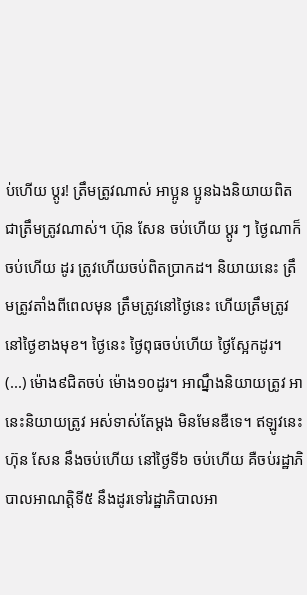ប់ហើយ ប្ដូរ! ត្រឹមត្រូវណាស់ អាប្អូន ប្អូនឯងនិយាយពិតជាត្រឹមត្រូវណាស់។ ហ៊ុន សែន ចប់ហើយ ប្ដូរ ៗ ថ្ងៃណាក៏ចប់ហើយ ដូរ ត្រូវហើយចប់ពិតប្រាកដ។ និយាយនេះ ត្រឹមត្រូវតាំងពីពេលមុន ត្រឹមត្រូវនៅថ្ងៃនេះ ហើយត្រឹមត្រូវ នៅថ្ងៃខាងមុខ។ ថ្ងៃនេះ ថ្ងៃពុធចប់ហើយ ថ្ងៃស្អែកដូរ។ (...) ម៉ោង៩ជិតចប់ ម៉ោង១០ដូរ។ អាណ្នឹងនិយាយត្រូវ អានេះនិយាយត្រូវ អស់ទាស់តែម្ដង មិនមែនឌឺទេ។ ឥឡូវនេះ ហ៊ុន សែន នឹងចប់ហើយ នៅថ្ងៃទី៦ ចប់ហើយ គឺចប់រដ្ឋាភិបាលអាណត្តិទី៥ នឹងដូរទៅរដ្ឋាភិបាលអា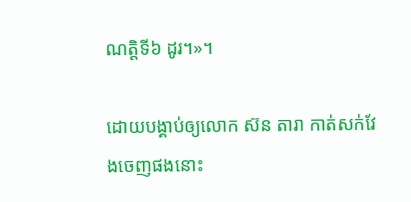ណត្តិទី៦ ដូរ។»។

ដោយបង្គាប់ឲ្យលោក ស៊ន តារា កាត់សក់វែងចេញផងនោះ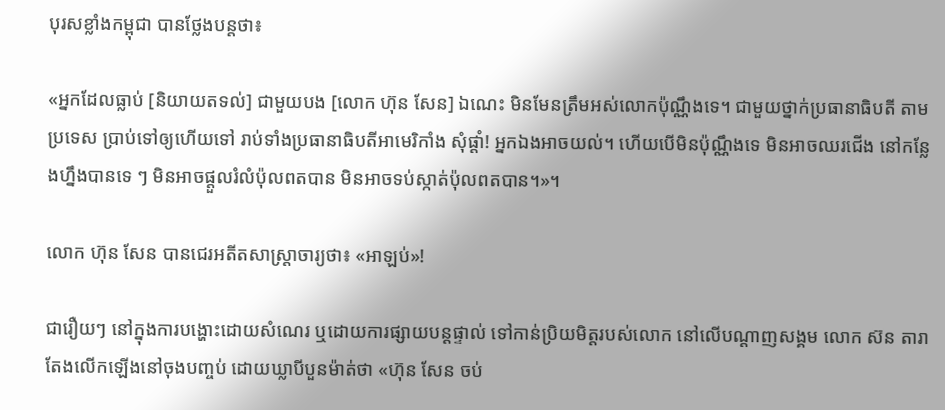បុរសខ្លាំងកម្ពុជា បានថ្លែងបន្តថា៖

«អ្នកដែលធ្លាប់ [និយាយតទល់] ជាមួយបង [លោក ហ៊ុន សែន] ឯណេះ មិនមែនត្រឹមអស់លោកប៉ុណ្ណឹងទេ។ ជាមួយថ្នាក់ប្រធានាធិបតី តាមប្រទេស ប្រាប់ទៅឲ្យហើយទៅ រាប់ទាំងប្រធានាធិបតីអាមេរិកាំង សុំផ្ដាំ! អ្នកឯងអាចយល់។ ហើយបើមិនប៉ុណ្ណឹងទេ មិនអាចឈរជើង នៅកន្លែងហ្នឹងបានទេ ៗ មិនអាចផ្ដួលរំលំប៉ុលពតបាន មិនអាចទប់ស្កាត់ប៉ុលពតបាន។»។

លោក ហ៊ុន សែន បានជេរអតីតសាស្ត្រាចារ្យថា៖ «អាឡប់»!

ជារឿយៗ នៅក្នុងការបង្ហោះដោយសំណេរ ឬដោយការផ្សាយបន្តផ្ទាល់ ទៅកាន់ប្រិយមិត្តរបស់លោក នៅលើបណ្ដាញសង្គម លោក ស៊ន តារា តែងលើកឡើងនៅចុងបញ្ចប់ ដោយឃ្លាបីបួនម៉ាត់ថា «ហ៊ុន សែន ចប់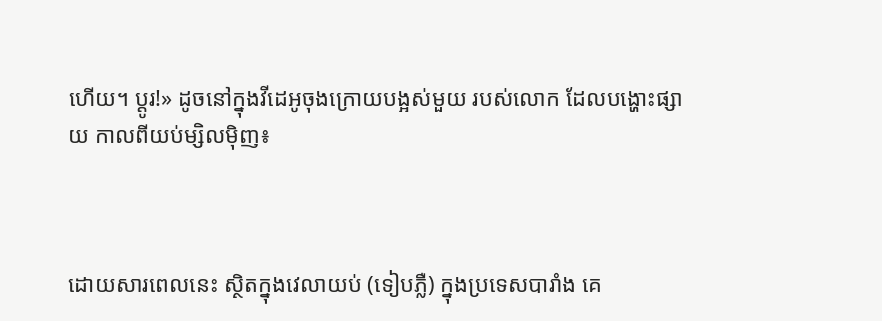ហើយ។ ប្ដូរ!» ដូចនៅក្នុងវីដេអូចុងក្រោយបង្អស់មួយ របស់លោក ដែលបង្ហោះផ្សាយ កាលពីយប់ម្សិលម៉ិញ៖



ដោយសារពេលនេះ ស្ថិតក្នុងវេលាយប់ (ទៀបភ្លឺ) ក្នុងប្រទេសបារាំង គេ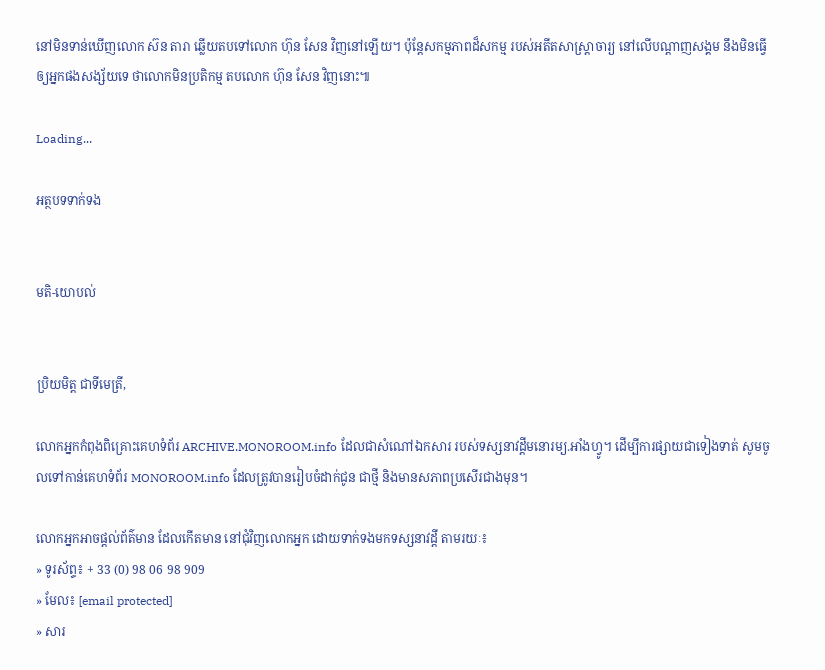នៅមិនទាន់ឃើញលោក ស៊ន តារា ឆ្លើយតបទៅលោក ហ៊ុន សែន វិញនៅឡើយ។ ប៉ុន្តែសកម្មភាពដ៏សកម្ម របស់អតីតសាស្ត្រាចារ្យ នៅលើបណ្ដាញសង្គម នឹងមិនធ្វើឲ្យអ្នកផងសង្ស័យទេ ថាលោកមិនប្រតិកម្ម តបលោក ហ៊ុន សែន វិញនោះ៕

Loading...

អត្ថបទទាក់ទង


មតិ-យោបល់


ប្រិយមិត្ត ជាទីមេត្រី,

លោកអ្នកកំពុងពិគ្រោះគេហទំព័រ ARCHIVE.MONOROOM.info ដែលជាសំណៅឯកសារ របស់ទស្សនាវដ្ដីមនោរម្យ.អាំងហ្វូ។ ដើម្បីការផ្សាយជាទៀងទាត់ សូមចូលទៅកាន់គេហទំព័រ MONOROOM.info ដែលត្រូវបានរៀបចំដាក់ជូន ជាថ្មី និងមានសភាពប្រសើរជាងមុន។

លោកអ្នកអាចផ្ដល់ព័ត៌មាន ដែលកើតមាន នៅជុំវិញលោកអ្នក ដោយទាក់ទងមកទស្សនាវដ្ដី តាមរយៈ៖
» ទូរស័ព្ទ៖ + 33 (0) 98 06 98 909
» មែល៖ [email protected]
» សារ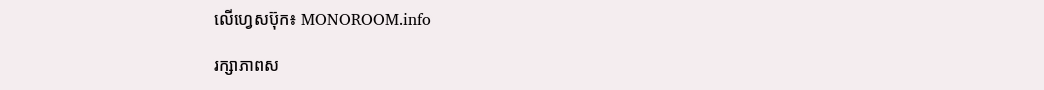លើហ្វេសប៊ុក៖ MONOROOM.info

រក្សាភាពស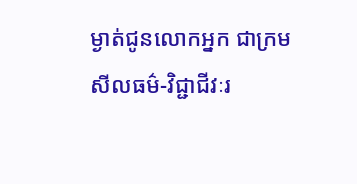ម្ងាត់ជូនលោកអ្នក ជាក្រមសីលធម៌-វិជ្ជាជីវៈរ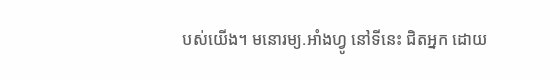បស់យើង។ មនោរម្យ.អាំងហ្វូ នៅទីនេះ ជិតអ្នក ដោយ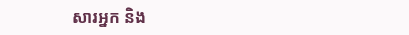សារអ្នក និង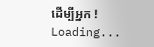ដើម្បីអ្នក !
Loading...